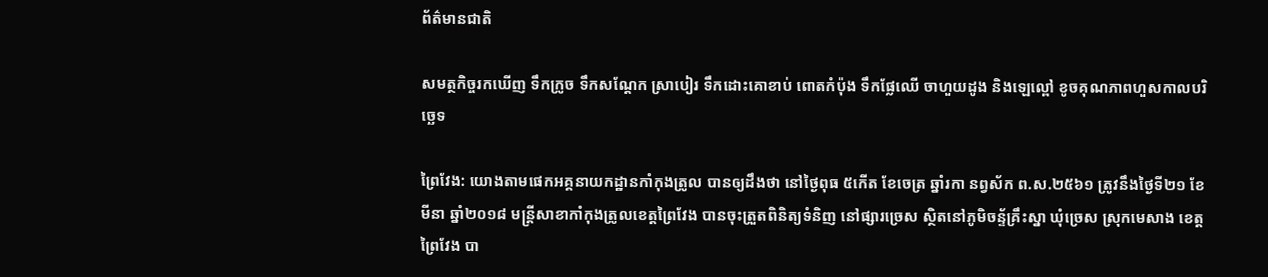ព័ត៌មានជាតិ

សមត្ថកិច្ចរកឃើញ ទឹកក្រូច ទឹកសណ្តែក ស្រាបៀរ ទឹកដោះគោខាប់ ពោតកំប៉ុង ទឹកផ្លែឈើ ចាហួយដូង និងឡេល្ពៅ ខូចគុណភាពហួសកាលបរិច្ឆេទ

ព្រៃវែង: យោងតាមផេកអគ្គនាយកដ្ឋានកាំកុងត្រូល បានឲ្យដឹងថា នៅថ្ងៃពុធ ៥កើត ខែចេត្រ ឆ្នាំរកា នព្វស័ក ព.ស.២៥៦១ ត្រូវនឹងថ្ងៃទី២១ ខែមីនា ឆ្នាំ២០១៨ មន្រ្តីសាខាកាំកុងត្រូលខេត្តព្រៃវែង បានចុះត្រួតពិនិត្យទំនិញ នៅផ្សារច្រេស ស្ថិតនៅភូមិចន្ទ័គ្រឹះស្នា ឃុំច្រេស ស្រុកមេសាង ខេត្តព្រៃវែង បា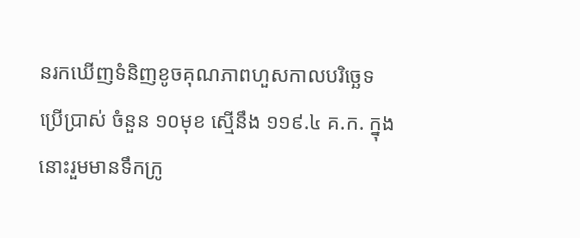នរកឃើញទំនិញខូចគុណភាពហួសកាលបរិច្ឆេទប្រើប្រាស់ ចំនួន ១០មុខ ស្មើនឹង ១១៩.៤ គ.ក. ក្នុងនោះរួមមានទឹកក្រូ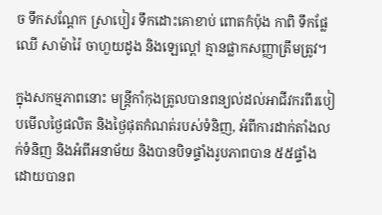ច ទឹកសណ្តែក ស្រាបៀរ ទឹកដោះគោខាប់ ពោតកំប៉ុង កាពិ ទឹកផ្លែឈើ សាម៉ារ៉ៃ ចាហួយដូង និងឡេល្ពៅ គ្មានផ្លាកសញ្ញាត្រឹមត្រូវ។

ក្នុងសកម្មភាពនោះ មន្រ្តីកាំកុងត្រូលបានពន្យល់ដល់អាជីវករពីរបៀបមើលថ្ងៃផលិត និងថ្ងៃផុតកំណត់របស់ទំនិញ, អំពីការដាក់តាំងលក់ទំនិញ និងអំពីអនាម័យ និងបានបិទផ្ទាំងរូបភាពបាន ៥៥ផ្ទាំង ដោយបានព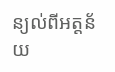ន្យល់ពីអត្តន័យ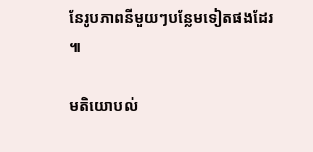នែរូបភាពនីមួយៗបន្លែមទៀតផងដែរ ៕

មតិយោបល់